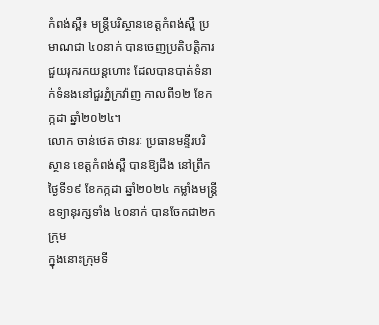កំពង់ស្ពឺ៖ មន្ត្រីបរិស្ថានខេត្តកំពង់ស្ពឺ ប្រមាណជា ៤០នាក់ បានចេញប្រតិបត្តិការជួយរុករកយន្តហោះ ដែលបានបាត់ទំនាក់ទំនងនៅជួរភ្នំក្រវ៉ាញ កាលពី១២ ខែកក្កដា ឆ្នាំ២០២៤។
លោក ចាន់ថេត ថានរៈ ប្រធានមន្ទីរបរិស្ថាន ខេត្តកំពង់ស្ពឺ បានឱ្យដឹង នៅព្រឹកថ្ងៃទី១៩ ខែកក្កដា ឆ្នាំ២០២៤ កម្លាំងមន្ត្រីឧទ្យានុរក្សទាំង ៤០នាក់ បានចែកជា២កក្រុម
ក្នុងនោះក្រុមទី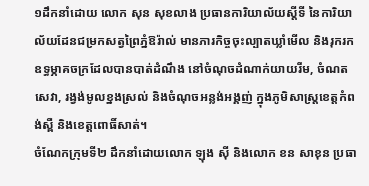១ដឹកនាំដោយ លោក សុន សុខលាង ប្រធានការិយាល័យស្តីទី នៃការិយាល័យដែនជម្រកសត្វព្រៃភ្នំឱរ៉ាល់ មានភារកិច្ចចុះល្បាតឃ្លាំមើល និងរុករកឧទ្ធម្ភាគចក្រដែលបានបាត់ដំណឹង នៅចំណុចដំណាក់យាយរីម, ចំណតសេវា, រង្វង់មូលខ្នងស្រល់ និងចំណុចអន្លង់អង្គញ់ ក្នុងភូមិសាស្ត្រខេត្តកំពង់ស្ពឺ និងខេត្តពោធិ៍សាត់។
ចំណែកក្រុមទី២ ដឹកនាំដោយលោក ឡុង ស៊ី និងលោក ខន សាខុន ប្រធា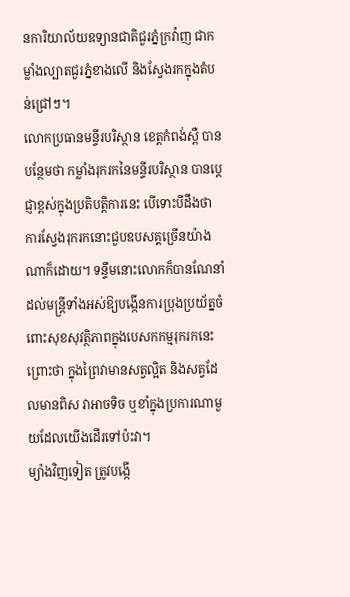នការិយាល័យឧទ្យានជាតិជួរភ្នំក្រវ៉ាញ ជាកម្លាំងល្បាតជួរភ្នំខាងលើ និងស្វែងរកក្នុងតំបន់ជ្រៅៗ។
លោកប្រធានមន្ទីរបរិស្ថាន ខេត្តកំពង់ស្ពឺ បានបន្ថែមថា កម្លាំងរុករកនៃមន្ទីរបរិស្ថាន បានប្តេជ្ញាខ្ពស់ក្នុងប្រតិបត្តិការនេះ បើទោះបីដឹងថា ការស្វែងរុករកនោះជួបឧបសគ្គច្រើនយ៉ាងណាក៏ដោយ។ ទន្ទឹមនោះលោកក៏បានណែនាំដល់មន្ត្រីទាំងអស់ឱ្យបង្កើនការប្រុងប្រយ័ត្នចំពោះសុខសុវត្ថិភាពក្នុងបេសកកម្មរុករកនេះ ព្រោះថា ក្នុងព្រៃវាមានសត្វល្អិត និងសត្វដែលមានពិស វាអាចទិច ឬខាំក្នុងប្រការណាមួយដែលយើងដើរទៅប៉ះវា។
ម្យ៉ាងវិញទៀត ត្រូវបង្កើ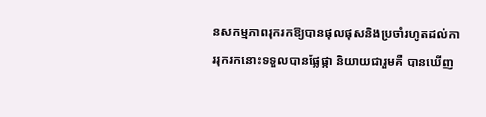នសកម្មភាពរុករកឱ្យបានផុលផុសនិងប្រចាំរហូតដល់ការរុករកនោះទទួលបានផ្លែផ្កា និយាយជារួមគឺ បានឃើញ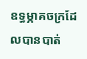ឧទ្ធម្ភាគចក្រដែលបានបាត់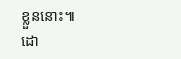ខ្លួននោះ៕
ដោ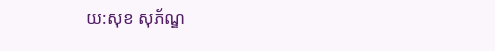យ:សុខ សុភ័ណ្ឌ